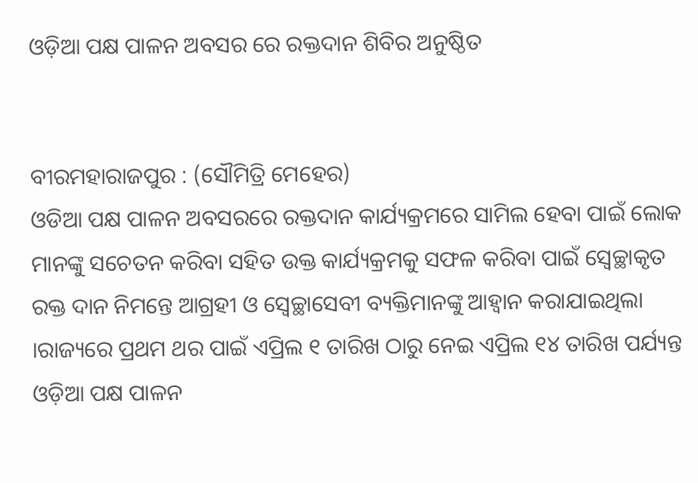ଓଡ଼ିଆ ପକ୍ଷ ପାଳନ ଅବସର ରେ ରକ୍ତଦାନ ଶିବିର ଅନୁଷ୍ଠିତ


ବୀରମହାରାଜପୁର : (ସୌମିତ୍ରି ମେହେର)
ଓଡିଆ ପକ୍ଷ ପାଳନ ଅବସରରେ ରକ୍ତଦାନ କାର୍ଯ୍ୟକ୍ରମରେ ସାମିଲ ହେବା ପାଇଁ ଲୋକ ମାନଙ୍କୁ ସଚେତନ କରିବା ସହିତ ଉକ୍ତ କାର୍ଯ୍ୟକ୍ରମକୁ ସଫଳ କରିବା ପାଇଁ ସ୍ଵେଚ୍ଛାକୃତ ରକ୍ତ ଦାନ ନିମନ୍ତେ ଆଗ୍ରହୀ ଓ ସ୍ଵେଚ୍ଛାସେବୀ ବ୍ୟକ୍ତିମାନଙ୍କୁ ଆହ୍ଵାନ କରାଯାଇଥିଲା ।ରାଜ୍ୟରେ ପ୍ରଥମ ଥର ପାଇଁ ଏପ୍ରିଲ ୧ ତାରିଖ ଠାରୁ ନେଇ ଏପ୍ରିଲ ୧୪ ତାରିଖ ପର୍ଯ୍ୟନ୍ତ ଓଡ଼ିଆ ପକ୍ଷ ପାଳନ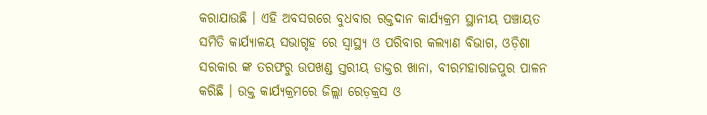କରାଯାଉଛି । ଏହି ଅବସରରେ ବୁଧବାର ରକ୍ତଦାନ କାର୍ଯ୍ୟକ୍ରମ ସ୍ଥାନୀୟ ପଞ୍ଚାୟତ ସମିତି କାର୍ଯ୍ୟାଳୟ ସଭାଗୃହ ରେ ସ୍ବାସ୍ଥ୍ୟ ଓ ପରିବାର କଲ୍ୟାଣ ବିଭାଗ, ଓଡ଼ିଶା ସରକାର ଙ୍କ ତରଫରୁ ଉପଖଣ୍ଡ ସ୍ତରୀୟ ଡାକ୍ତର ଖାନା, ବୀରମହାରାଜପୁର ପାଳନ କରିଛି । ଉକ୍ତ କାର୍ଯ୍ୟକ୍ରମରେ ଜିଲ୍ଲା ରେଡ଼କ୍ରସ ଓ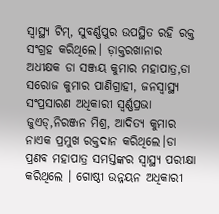ସ୍ବାସ୍ଥ୍ୟ ଟିମ୍, ସୁବର୍ଣ୍ଣପୁର ଉପସ୍ଥିତ ରହି ରକ୍ତ ସଂଗ୍ରହ କରିଥିଲେ। ଡ଼ାକ୍ତରଖାନାର ଅଧୀକ୍ଷକ ଡା ସଞ୍ଜୟ କୁମାର ମହାପାତ୍ର,ଡା ସରୋଜ କୁମାର ପାଣିଗ୍ରାହୀ, ଜନସ୍ବାସ୍ଥ୍ୟ ସଂପ୍ରସାରଣ ଅଧିକାରୀ ସ୍ବର୍ଣ୍ଣପ୍ରଭା ଜୁଏଡ୍,ନିରଞ୍ଜନ ମିଶ୍ର, ଆଦିତ୍ୟ କୁମାର ନାଏକ ପ୍ରମୁଖ ରକ୍ତଦାନ କରିଥିଲେ।ଡା ପ୍ରଣବ ମହାପାତ୍ର ସମସ୍ତଙ୍କର ସ୍ବାସ୍ଥ୍ୟ ପରୀକ୍ଷା କରିଥିଲେ । ଗୋଷ୍ଠୀ ଉନ୍ନୟନ ଅଧିକାରୀ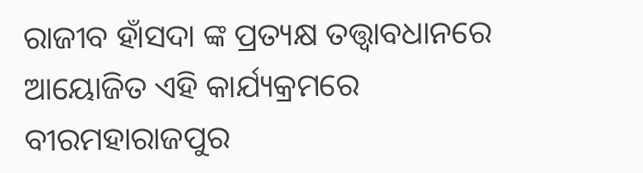ରାଜୀବ ହାଁସଦା ଙ୍କ ପ୍ରତ୍ୟକ୍ଷ ତତ୍ତ୍ଵାବଧାନରେ ଆୟୋଜିତ ଏହି କାର୍ଯ୍ୟକ୍ରମରେ ବୀରମହାରାଜପୁର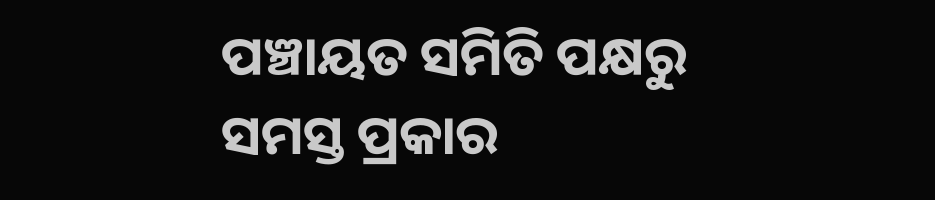ପଞ୍ଚାୟତ ସମିତି ପକ୍ଷରୁ ସମସ୍ତ ପ୍ରକାର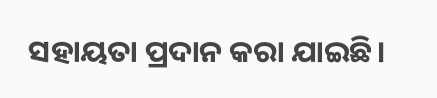ସହାୟତା ପ୍ରଦାନ କରା ଯାଇଛି।